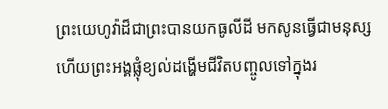ព្រះយេហូវ៉ាដ៏ជាព្រះបានយកធូលីដី មកសូនធ្វើជាមនុស្ស ហើយព្រះអង្គផ្លុំខ្យល់ដង្ហើមជីវិតបញ្ចូលទៅក្នុងរ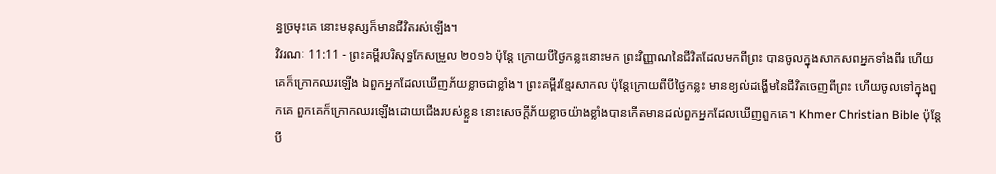ន្ធច្រមុះគេ នោះមនុស្សក៏មានជីវិតរស់ឡើង។
វិវរណៈ 11:11 - ព្រះគម្ពីរបរិសុទ្ធកែសម្រួល ២០១៦ ប៉ុន្តែ ក្រោយបីថ្ងៃកន្លះនោះមក ព្រះវិញ្ញាណនៃជីវិតដែលមកពីព្រះ បានចូលក្នុងសាកសពអ្នកទាំងពីរ ហើយគេក៏ក្រោកឈរឡើង ឯពួកអ្នកដែលឃើញភ័យខ្លាចជាខ្លាំង។ ព្រះគម្ពីរខ្មែរសាកល ប៉ុន្តែក្រោយពីបីថ្ងៃកន្លះ មានខ្យល់ដង្ហើមនៃជីវិតចេញពីព្រះ ហើយចូលទៅក្នុងពួកគេ ពួកគេក៏ក្រោកឈរឡើងដោយជើងរបស់ខ្លួន នោះសេចក្ដីភ័យខ្លាចយ៉ាងខ្លាំងបានកើតមានដល់ពួកអ្នកដែលឃើញពួកគេ។ Khmer Christian Bible ប៉ុន្ដែបី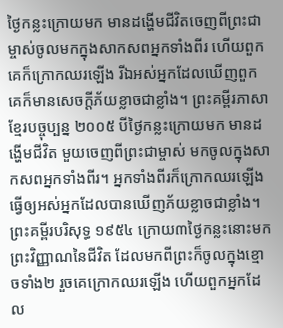ថ្ងៃកន្លះក្រោយមក មានដង្ហើមជីវិតចេញពីព្រះជាម្ចាស់ចូលមកក្នុងសាកសពអ្នកទាំងពីរ ហើយពួកគេក៏ក្រោកឈរឡើង រីឯអស់អ្នកដែលឃើញពួកគេក៏មានសេចក្ដីភ័យខ្លាចជាខ្លាំង។ ព្រះគម្ពីរភាសាខ្មែរបច្ចុប្បន្ន ២០០៥ បីថ្ងៃកន្លះក្រោយមក មានដង្ហើមជីវិត មួយចេញពីព្រះជាម្ចាស់ មកចូលក្នុងសាកសពអ្នកទាំងពីរ។ អ្នកទាំងពីរក៏ក្រោកឈរឡើង ធ្វើឲ្យអស់អ្នកដែលបានឃើញភ័យខ្លាចជាខ្លាំង។ ព្រះគម្ពីរបរិសុទ្ធ ១៩៥៤ ក្រោយ៣ថ្ងៃកន្លះនោះមក ព្រះវិញ្ញាណនៃជីវិត ដែលមកពីព្រះក៏ចូលក្នុងខ្មោចទាំង២ រួចគេក្រោកឈរឡើង ហើយពួកអ្នកដែល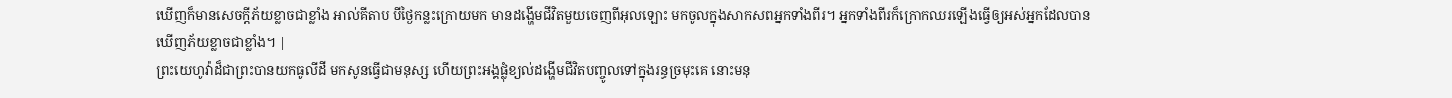ឃើញក៏មានសេចក្ដីភ័យខ្លាចជាខ្លាំង អាល់គីតាប បីថ្ងៃកន្លះក្រោយមក មានដង្ហើមជីវិតមួយចេញពីអុលឡោះ មកចូលក្នុងសាកសពអ្នកទាំងពីរ។ អ្នកទាំងពីរក៏ក្រោកឈរឡើងធ្វើឲ្យអស់អ្នកដែលបានឃើញភ័យខ្លាចជាខ្លាំង។ |
ព្រះយេហូវ៉ាដ៏ជាព្រះបានយកធូលីដី មកសូនធ្វើជាមនុស្ស ហើយព្រះអង្គផ្លុំខ្យល់ដង្ហើមជីវិតបញ្ចូលទៅក្នុងរន្ធច្រមុះគេ នោះមនុ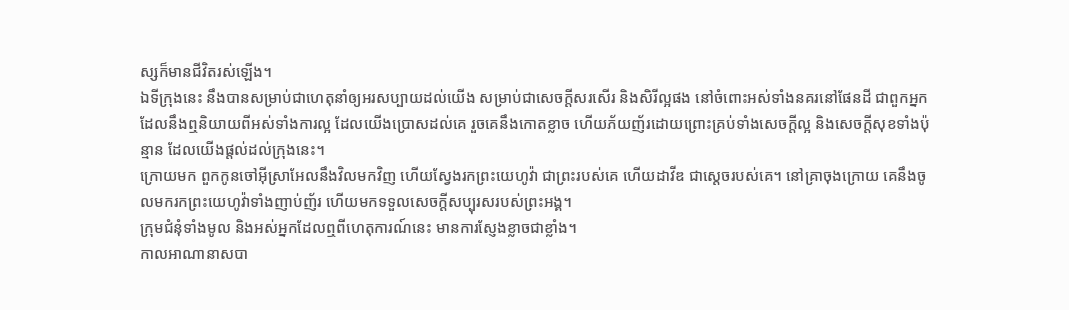ស្សក៏មានជីវិតរស់ឡើង។
ឯទីក្រុងនេះ នឹងបានសម្រាប់ជាហេតុនាំឲ្យអរសប្បាយដល់យើង សម្រាប់ជាសេចក្ដីសរសើរ និងសិរីល្អផង នៅចំពោះអស់ទាំងនគរនៅផែនដី ជាពួកអ្នកដែលនឹងឮនិយាយពីអស់ទាំងការល្អ ដែលយើងប្រោសដល់គេ រួចគេនឹងកោតខ្លាច ហើយភ័យញ័រដោយព្រោះគ្រប់ទាំងសេចក្ដីល្អ និងសេចក្ដីសុខទាំងប៉ុន្មាន ដែលយើងផ្តល់ដល់ក្រុងនេះ។
ក្រោយមក ពួកកូនចៅអ៊ីស្រាអែលនឹងវិលមកវិញ ហើយស្វែងរកព្រះយេហូវ៉ា ជាព្រះរបស់គេ ហើយដាវីឌ ជាស្តេចរបស់គេ។ នៅគ្រាចុងក្រោយ គេនឹងចូលមករកព្រះយេហូវ៉ាទាំងញាប់ញ័រ ហើយមកទទួលសេចក្ដីសប្បុរសរបស់ព្រះអង្គ។
ក្រុមជំនុំទាំងមូល និងអស់អ្នកដែលឮពីហេតុការណ៍នេះ មានការស្ញែងខ្លាចជាខ្លាំង។
កាលអាណានាសបា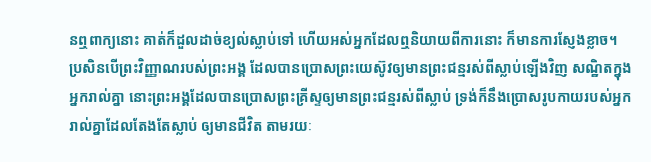នឮពាក្យនោះ គាត់ក៏ដួលដាច់ខ្យល់ស្លាប់ទៅ ហើយអស់អ្នកដែលឮនិយាយពីការនោះ ក៏មានការស្ញែងខ្លាច។
ប្រសិនបើព្រះវិញ្ញាណរបស់ព្រះអង្គ ដែលបានប្រោសព្រះយេស៊ូវឲ្យមានព្រះជន្មរស់ពីស្លាប់ឡើងវិញ សណ្ឋិតក្នុងអ្នករាល់គ្នា នោះព្រះអង្គដែលបានប្រោសព្រះគ្រីស្ទឲ្យមានព្រះជន្មរស់ពីស្លាប់ ទ្រង់ក៏នឹងប្រោសរូបកាយរបស់អ្នករាល់គ្នាដែលតែងតែស្លាប់ ឲ្យមានជីវិត តាមរយៈ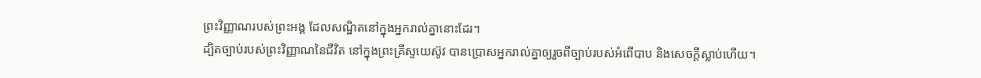ព្រះវិញ្ញាណរបស់ព្រះអង្គ ដែលសណ្ឋិតនៅក្នុងអ្នករាល់គ្នានោះដែរ។
ដ្បិតច្បាប់របស់ព្រះវិញ្ញាណនៃជីវិត នៅក្នុងព្រះគ្រីស្ទយេស៊ូវ បានប្រោសអ្នករាល់គ្នាឲ្យរួចពីច្បាប់របស់អំពើបាប និងសេចក្តីស្លាប់ហើយ។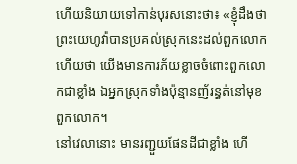ហើយនិយាយទៅកាន់បុរសនោះថា៖ «ខ្ញុំដឹងថា ព្រះយេហូវ៉ាបានប្រគល់ស្រុកនេះដល់ពួកលោក ហើយថា យើងមានការភ័យខ្លាចចំពោះពួកលោកជាខ្លាំង ឯអ្នកស្រុកទាំងប៉ុន្មានញ័រន្ធត់នៅមុខពួកលោក។
នៅវេលានោះ មានរញ្ជួយផែនដីជាខ្លាំង ហើ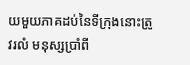យមួយភាគដប់នៃទីក្រុងនោះត្រូវរលំ មនុស្សប្រាំពី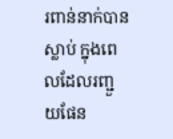រពាន់នាក់បានស្លាប់ ក្នុងពេលដែលរញ្ជួយផែន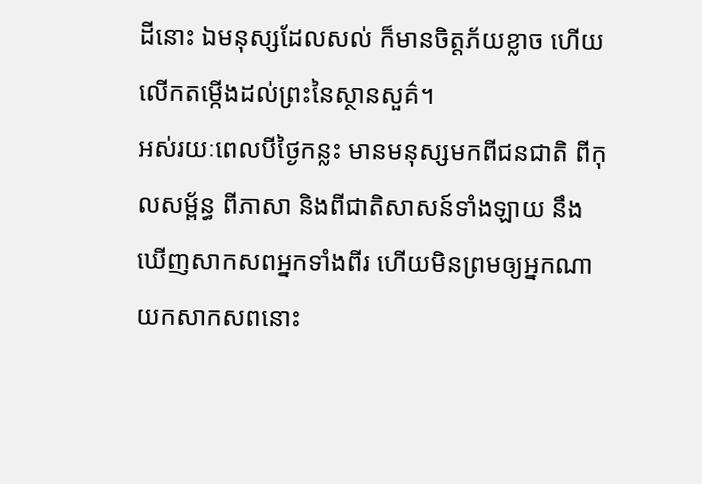ដីនោះ ឯមនុស្សដែលសល់ ក៏មានចិត្តភ័យខ្លាច ហើយលើកតម្កើងដល់ព្រះនៃស្ថានសួគ៌។
អស់រយៈពេលបីថ្ងៃកន្លះ មានមនុស្សមកពីជនជាតិ ពីកុលសម្ព័ន្ធ ពីភាសា និងពីជាតិសាសន៍ទាំងឡាយ នឹងឃើញសាកសពអ្នកទាំងពីរ ហើយមិនព្រមឲ្យអ្នកណាយកសាកសពនោះ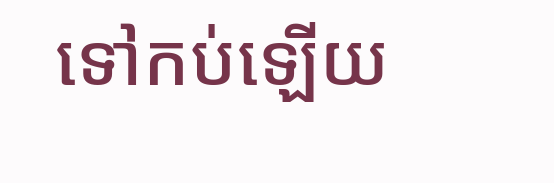ទៅកប់ឡើយ